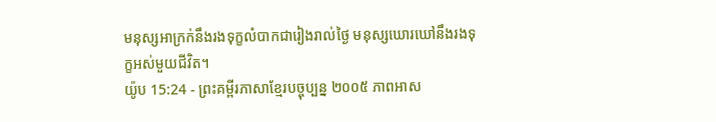មនុស្សអាក្រក់នឹងរងទុក្ខលំបាកជារៀងរាល់ថ្ងៃ មនុស្សឃោរឃៅនឹងរងទុក្ខអស់មួយជីវិត។
យ៉ូប 15:24 - ព្រះគម្ពីរភាសាខ្មែរបច្ចុប្បន្ន ២០០៥ ភាពអាស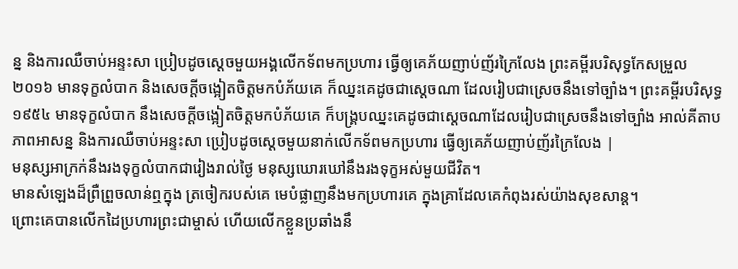ន្ន និងការឈឺចាប់អន្ទះសា ប្រៀបដូចស្ដេចមួយអង្គលើកទ័ពមកប្រហារ ធ្វើឲ្យគេភ័យញាប់ញ័រក្រៃលែង ព្រះគម្ពីរបរិសុទ្ធកែសម្រួល ២០១៦ មានទុក្ខលំបាក និងសេចក្ដីចង្អៀតចិត្តមកបំភ័យគេ ក៏ឈ្នះគេដូចជាស្តេចណា ដែលរៀបជាស្រេចនឹងទៅច្បាំង។ ព្រះគម្ពីរបរិសុទ្ធ ១៩៥៤ មានទុក្ខលំបាក នឹងសេចក្ដីចង្អៀតចិត្តមកបំភ័យគេ ក៏បង្គ្របឈ្នះគេដូចជាស្តេចណាដែលរៀបជាស្រេចនឹងទៅច្បាំង អាល់គីតាប ភាពអាសន្ន និងការឈឺចាប់អន្ទះសា ប្រៀបដូចស្ដេចមួយនាក់លើកទ័ពមកប្រហារ ធ្វើឲ្យគេភ័យញាប់ញ័រក្រៃលែង |
មនុស្សអាក្រក់នឹងរងទុក្ខលំបាកជារៀងរាល់ថ្ងៃ មនុស្សឃោរឃៅនឹងរងទុក្ខអស់មួយជីវិត។
មានសំឡេងដ៏ព្រឺព្រួចលាន់ឮក្នុង ត្រចៀករបស់គេ មេបំផ្លាញនឹងមកប្រហារគេ ក្នុងគ្រាដែលគេកំពុងរស់យ៉ាងសុខសាន្ត។
ព្រោះគេបានលើកដៃប្រហារព្រះជាម្ចាស់ ហើយលើកខ្លួនប្រឆាំងនឹ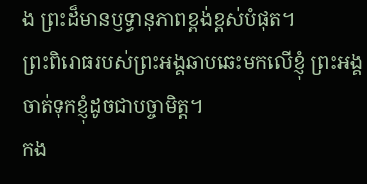ង ព្រះដ៏មានឫទ្ធានុភាពខ្ពង់ខ្ពស់បំផុត។
ព្រះពិរោធរបស់ព្រះអង្គឆាបឆេះមកលើខ្ញុំ ព្រះអង្គចាត់ទុកខ្ញុំដូចជាបច្ចាមិត្ត។
កង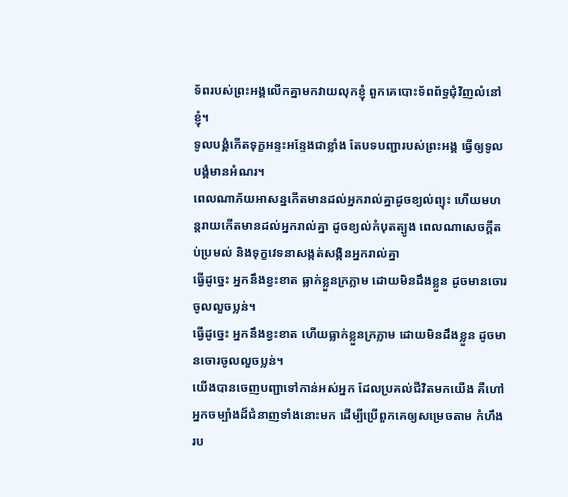ទ័ពរបស់ព្រះអង្គលើកគ្នាមកវាយលុកខ្ញុំ ពួកគេបោះទ័ពព័ទ្ធជុំវិញលំនៅខ្ញុំ។
ទូលបង្គំកើតទុក្ខអន្ទះអន្ទែងជាខ្លាំង តែបទបញ្ជារបស់ព្រះអង្គ ធ្វើឲ្យទូលបង្គំមានអំណរ។
ពេលណាភ័យអាសន្នកើតមានដល់អ្នករាល់គ្នាដូចខ្យល់ព្យុះ ហើយមហន្តរាយកើតមានដល់អ្នករាល់គ្នា ដូចខ្យល់កំបុតត្បូង ពេលណាសេចក្ដីតប់ប្រមល់ និងទុក្ខវេទនាសង្កត់សង្កិនអ្នករាល់គ្នា
ធ្វើដូច្នេះ អ្នកនឹងខ្វះខាត ធ្លាក់ខ្លួនក្រភ្លាម ដោយមិនដឹងខ្លួន ដូចមានចោរចូលលួចប្លន់។
ធ្វើដូច្នេះ អ្នកនឹងខ្វះខាត ហើយធ្លាក់ខ្លួនក្រភ្លាម ដោយមិនដឹងខ្លួន ដូចមានចោរចូលលួចប្លន់។
យើងបានចេញបញ្ជាទៅកាន់អស់អ្នក ដែលប្រគល់ជីវិតមកយើង គឺហៅអ្នកចម្បាំងដ៏ជំនាញទាំងនោះមក ដើម្បីប្រើពួកគេឲ្យសម្រេចតាម កំហឹងរប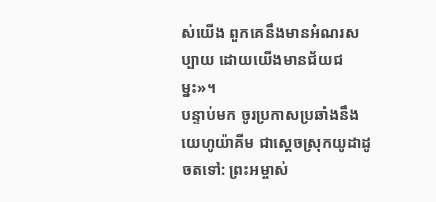ស់យើង ពួកគេនឹងមានអំណរសប្បាយ ដោយយើងមានជ័យជម្នះ»។
បន្ទាប់មក ចូរប្រកាសប្រឆាំងនឹងយេហូយ៉ាគីម ជាស្ដេចស្រុកយូដាដូចតទៅ: ព្រះអម្ចាស់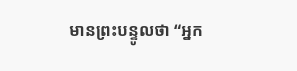មានព្រះបន្ទូលថា “អ្នក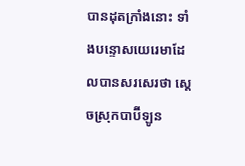បានដុតក្រាំងនោះ ទាំងបន្ទោសយេរេមាដែលបានសរសេរថា ស្ដេចស្រុកបាប៊ីឡូន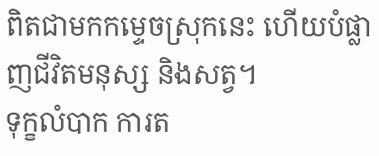ពិតជាមកកម្ទេចស្រុកនេះ ហើយបំផ្លាញជីវិតមនុស្ស និងសត្វ។
ទុក្ខលំបាក ការត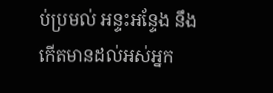ប់ប្រមល់ អន្ទះអន្ទែង នឹងកើតមានដល់អស់អ្នក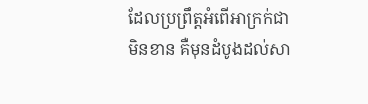ដែលប្រព្រឹត្តអំពើអាក្រក់ជាមិនខាន គឺមុនដំបូងដល់សា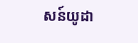សន៍យូដា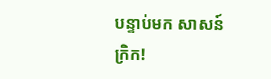បន្ទាប់មក សាសន៍ក្រិក!